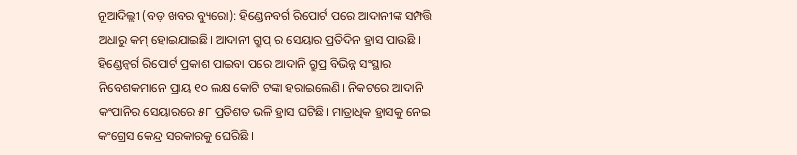ନୂଆଦିଲ୍ଲୀ (ବଡ଼ ଖବର ବ୍ୟୁରୋ): ହିଣ୍ଡେନବର୍ଗ ରିପୋର୍ଟ ପରେ ଆଦାନୀଙ୍କ ସମ୍ପତ୍ତି ଅଧାରୁ କମ୍ ହୋଇଯାଇଛି। ଆଦାନୀ ଗ୍ରୁପ୍ ର ସେୟାର ପ୍ରତିଦିନ ହ୍ରାସ ପାଉଛି । ହିଣ୍ଡେନ୍ବର୍ଗ ରିପୋର୍ଟ ପ୍ରକାଶ ପାଇବା ପରେ ଆଦାନି ଗ୍ରୁପ୍ର ବିଭିନ୍ନ ସଂସ୍ଥାର ନିବେଶକମାନେ ପ୍ରାୟ ୧୦ ଲକ୍ଷ କୋଟି ଟଙ୍କା ହରାଇଲେଣି। ନିକଟରେ ଆଦାନି କଂପାନିର ସେୟାରରେ ୫୮ ପ୍ରତିଶତ ଭଳି ହ୍ରାସ ଘଟିଛି। ମାତ୍ରାଧିକ ହ୍ରାସକୁ ନେଇ କଂଗ୍ରେସ କେନ୍ଦ୍ର ସରକାରକୁ ଘେରିଛି ।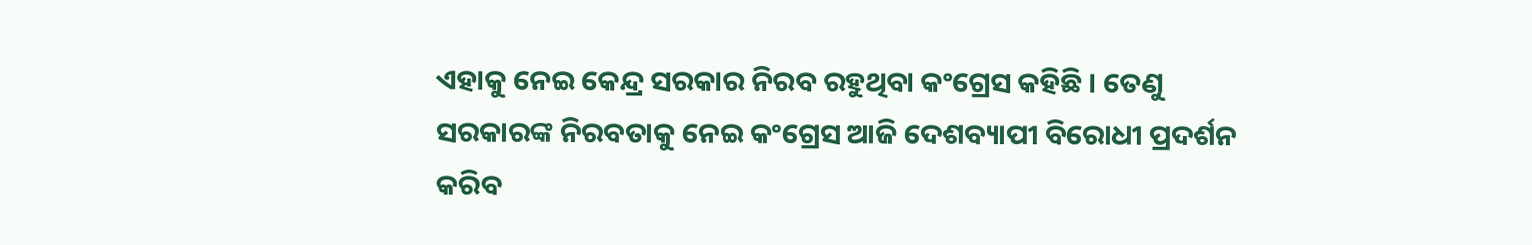ଏହାକୁ ନେଇ କେନ୍ଦ୍ର ସରକାର ନିରବ ରହୁଥିବା କଂଗ୍ରେସ କହିଛି । ତେଣୁ ସରକାରଙ୍କ ନିରବତାକୁ ନେଇ କଂଗ୍ରେସ ଆଜି ଦେଶବ୍ୟାପୀ ବିରୋଧୀ ପ୍ରଦର୍ଶନ କରିବ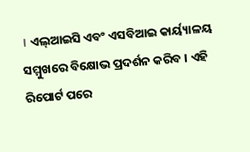। ଏଲ୍ଆଇସି ଏବଂ ଏସବିଆଇ କାର୍ୟ୍ୟାଳୟ ସମ୍ମୁଖରେ ବିକ୍ଷୋଭ ପ୍ରଦର୍ଶନ କରିବ । ଏହି ରିପୋର୍ଟ ପରେ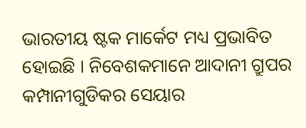ଭାରତୀୟ ଷ୍ଟକ ମାର୍କେଟ ମଧ୍ୟ ପ୍ରଭାବିତ ହୋଇଛି । ନିବେଶକମାନେ ଆଦାନୀ ଗ୍ରୁପର କମ୍ପାନୀଗୁଡିକର ସେୟାର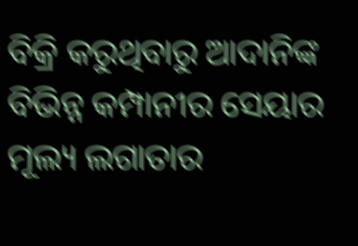ବିକ୍ରି କରୁଥିବାରୁ ଆଦାନିଙ୍କ ବିଭିନ୍ନ କମ୍ପାନୀର ସେୟାର ମୂଲ୍ୟ ଲଗାତାର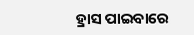ହ୍ରାସ ପାଇବାରେ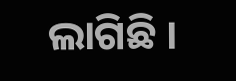ଲାଗିଛି ।